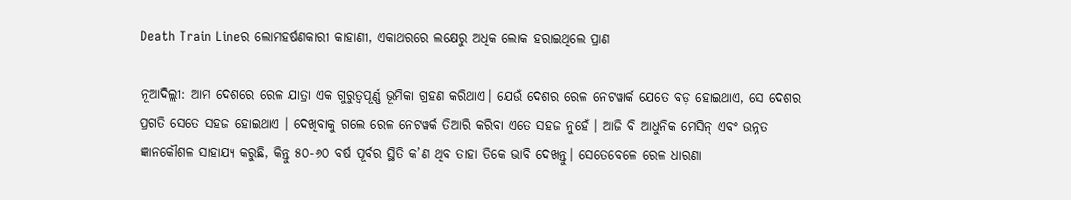Death Train Lineର ଲୋମହର୍ଷଣକାରୀ କାହାଣୀ, ଏକାଥରରେ ଲକ୍ଷେରୁ ଅଧିକ ଲୋକ ହରାଇଥିଲେ ପ୍ରାଣ

ନୂଆଦିଲ୍ଲୀ: ଆମ ଦେଶରେ ରେଳ ଯାତ୍ରା ଏକ ଗୁରୁତ୍ୱପୂର୍ଣ୍ଣ ଭୂମିକା ଗ୍ରହଣ କରିଥାଏ। ଯେଉଁ ଦେଶର ରେଳ ନେଟୱାର୍କ ଯେତେ ବଡ଼ ହୋଇଥାଏ, ସେ ଦେଶର ପ୍ରଗତି ସେତେ ସହଜ ହୋଇଥାଏ । ଦେଖିବାକୁ ଗଲେ ରେଳ ନେଟୱର୍କ ତିଆରି କରିବା ଏତେ ସହଜ ନୁହେଁ । ଆଜି ବି ଆଧୁନିକ ମେସିନ୍ ଏବଂ ଉନ୍ନତ ଜ୍ଞାନକୌଶଳ ସାହାଯ୍ୟ କରୁଛି, କିନ୍ତୁ ୫୦-୬୦ ବର୍ଷ ପୂର୍ବର ସ୍ଥିତି କ’ଣ ଥିବ ତାହା ତିକେ ଭାବି ଦେଖନ୍ତୁ। ସେତେବେଳେ ରେଳ ଧାରଣା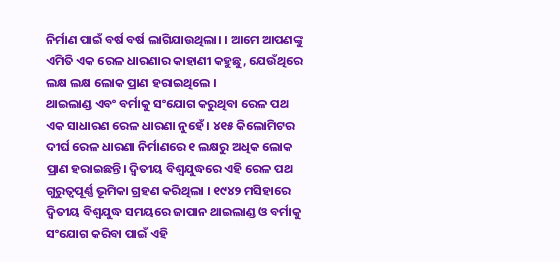ନିର୍ମାଣ ପାଇଁ ବର୍ଷ ବର୍ଷ ଲାଗିଯାଉଥିଲା। । ଆମେ ଆପଣଙ୍କୁ ଏମିତି ଏକ ରେଳ ଧାରଣାର କାହାଣୀ କହୁଛୁ, ଯେଉଁଥିରେ ଲକ୍ଷ ଲକ୍ଷ ଲୋକ ପ୍ରାଣ ହରାଇଥିଲେ ।
ଥାଇଲାଣ୍ଡ ଏବଂ ବର୍ମାକୁ ସଂଯୋଗ କରୁଥିବା ରେଳ ପଥ ଏକ ସାଧାରଣ ରେଳ ଧାରଣା ନୁହେଁ । ୪୧୫ କିଲୋମିଟର ଦୀର୍ଘ ରେଳ ଧାରଣା ନିର୍ମାଣରେ ୧ ଲକ୍ଷରୁ ଅଧିକ ଲୋକ ପ୍ରାଣ ହରାଇଛନ୍ତି। ଦ୍ବିତୀୟ ବିଶ୍ୱଯୁଦ୍ଧରେ ଏହି ରେଳ ପଥ ଗୁରୁତ୍ୱପୂର୍ଣ୍ଣ ଭୂମିକା ଗ୍ରହଣ କରିଥିଲା । ୧୯୪୨ ମସିହାରେ ଦ୍ୱିତୀୟ ବିଶ୍ୱଯୁଦ୍ଧ ସମୟରେ ଜାପାନ ଥାଇଲାଣ୍ଡ ଓ ବର୍ମାକୁ ସଂଯୋଗ କରିବା ପାଇଁ ଏହି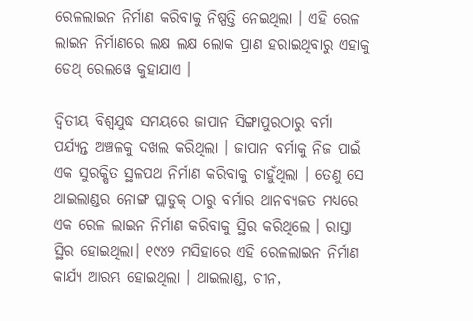ରେଳଲାଇନ ନିର୍ମାଣ କରିବାକୁ ନିଷ୍ପତ୍ତି ନେଇଥିଲା । ଏହି ରେଳ ଲାଇନ ନିର୍ମାଣରେ ଲକ୍ଷ ଲକ୍ଷ ଲୋକ ପ୍ରାଣ ହରାଇଥିବାରୁ ଏହାକୁ ଡେଥ୍ ରେଲୱେ କୁହାଯାଏ ।

ଦ୍ବିତୀୟ ବିଶ୍ୱଯୁଦ୍ଧ ସମୟରେ ଜାପାନ ସିଙ୍ଗାପୁରଠାରୁ ବର୍ମା ପର୍ଯ୍ୟନ୍ତ ଅଞ୍ଚଳକୁ ଦଖଲ କରିଥିଲା । ଜାପାନ ବର୍ମାକୁ ନିଜ ପାଇଁ ଏକ ସୁରକ୍ଷିତ ସ୍ଥଳପଥ ନିର୍ମାଣ କରିବାକୁ ଚାହୁଁଥିଲା । ତେଣୁ ସେ ଥାଇଲାଣ୍ଡର ନୋଙ୍ଗ ପ୍ଲାଡୁକ୍ ଠାରୁ ବର୍ମାର ଥାନବ୍ୟଜତ ମଧ୍ୟରେ ଏକ ରେଳ ଲାଇନ ନିର୍ମାଣ କରିବାକୁ ସ୍ଥିର କରିଥିଲେ । ରାସ୍ତା ସ୍ଥିର ହୋଇଥିଲା। ୧୯୪୨ ମସିହାରେ ଏହି ରେଳଲାଇନ ନିର୍ମାଣ କାର୍ଯ୍ୟ ଆରମ୍ଭ ହୋଇଥିଲା । ଥାଇଲାଣ୍ଡ, ଚୀନ,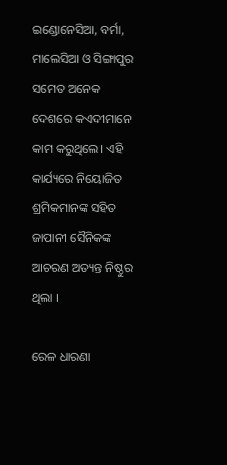ଇଣ୍ଡୋନେସିଆ, ବର୍ମା, ମାଲେସିଆ ଓ ସିଙ୍ଗାପୁର ସମେତ ଅନେକ ଦେଶରେ କଏଦୀମାନେ କାମ କରୁଥିଲେ। ଏହି କାର୍ଯ୍ୟରେ ନିୟୋଜିତ ଶ୍ରମିକମାନଙ୍କ ସହିତ ଜାପାନୀ ସୈନିକଙ୍କ ଆଚରଣ ଅତ୍ୟନ୍ତ ନିଷ୍ଠୁର ଥିଲା ।

ରେଳ ଧାରଣା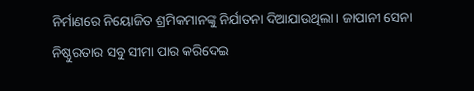ନିର୍ମାଣରେ ନିୟୋଜିତ ଶ୍ରମିକମାନଙ୍କୁ ନିର୍ଯାତନା ଦିଆଯାଉଥିଲା। ଜାପାନୀ ସେନା ନିଷ୍ଠୁରତାର ସବୁ ସୀମା ପାର କରିଦେଇ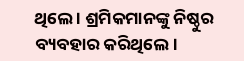ଥିଲେ । ଶ୍ରମିକମାନଙ୍କୁ ନିଷ୍ଠୁର ବ୍ୟବହାର କରିଥିଲେ।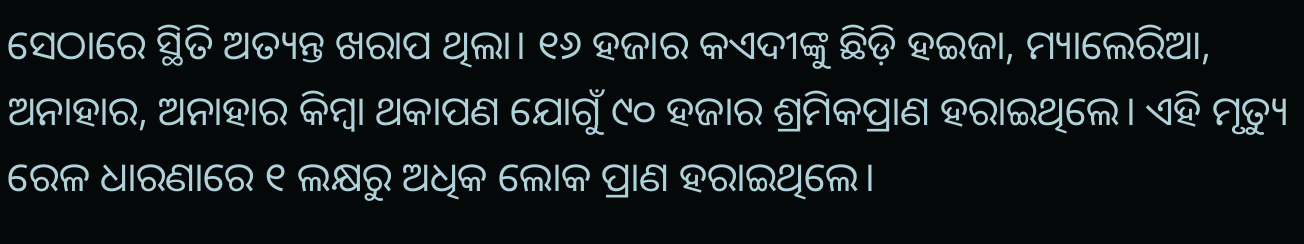ସେଠାରେ ସ୍ଥିତି ଅତ୍ୟନ୍ତ ଖରାପ ଥିଲା। ୧୬ ହଜାର କଏଦୀଙ୍କୁ ଛିଡ଼ି ହଇଜା, ମ୍ୟାଲେରିଆ, ଅନାହାର, ଅନାହାର କିମ୍ବା ଥକାପଣ ଯୋଗୁଁ ୯୦ ହଜାର ଶ୍ରମିକପ୍ରାଣ ହରାଇଥିଲେ। ଏହି ମୃତ୍ୟୁ ରେଳ ଧାରଣାରେ ୧ ଲକ୍ଷରୁ ଅଧିକ ଲୋକ ପ୍ରାଣ ହରାଇଥିଲେ।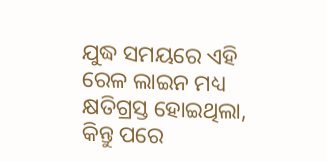ଯୁଦ୍ଧ ସମୟରେ ଏହି ରେଳ ଲାଇନ ମଧ୍ୟ କ୍ଷତିଗ୍ରସ୍ତ ହୋଇଥିଲା, କିନ୍ତୁ ପରେ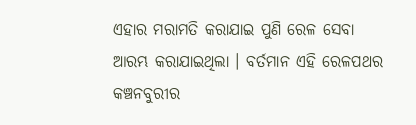ଏହାର ମରାମତି କରାଯାଇ ପୁଣି ରେଳ ସେବା ଆରମ୍ଭ କରାଯାଇଥିଲା । ବର୍ତମାନ ଏହି ରେଳପଥର କଞ୍ଚନବୁରୀର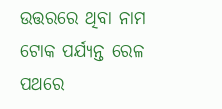ଉତ୍ତରରେ ଥିବା ନାମ ଟୋକ ପର୍ଯ୍ୟନ୍ତ ରେଳ ପଥରେ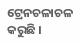ଟ୍ରେନଚଳାଚଳ କରୁଛି ।